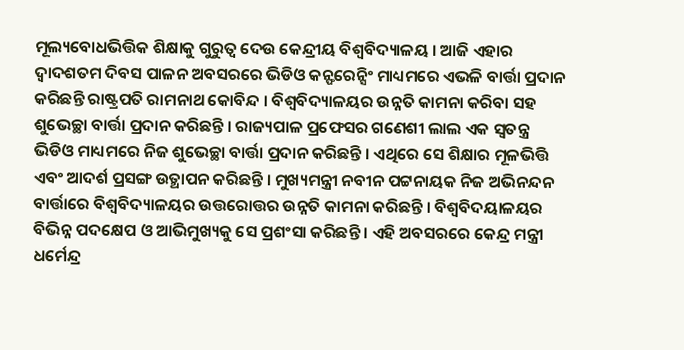ମୂଲ୍ୟବୋଧଭିତ୍ତିକ ଶିକ୍ଷାକୁ ଗୁରୁତ୍ୱ ଦେଉ କେନ୍ଦ୍ରୀୟ ବିଶ୍ୱବିଦ୍ୟାଳୟ । ଆଜି ଏହାର ଦ୍ୱାଦଶତମ ଦିବସ ପାଳନ ଅବସରରେ ଭିଡିଓ କନ୍ଫରେନ୍ସିଂ ମାଧ୍ୟମରେ ଏଭଳି ବାର୍ତ୍ତା ପ୍ରଦାନ କରିଛନ୍ତି ରାଷ୍ଟ୍ରପତି ରାମନାଥ କୋବିନ୍ଦ । ବିଶ୍ୱବିଦ୍ୟାଳୟର ଉନ୍ନତି କାମନା କରିବା ସହ ଶୁଭେଚ୍ଛା ବାର୍ତ୍ତା ପ୍ରଦାନ କରିଛନ୍ତି । ରାଜ୍ୟପାଳ ପ୍ରଫେସର ଗଣେଶୀ ଲାଲ ଏକ ସ୍ୱତନ୍ତ୍ର ଭିଡିଓ ମାଧ୍ୟମରେ ନିଜ ଶୁଭେଚ୍ଛା ବାର୍ତ୍ତା ପ୍ରଦାନ କରିଛନ୍ତି । ଏଥିରେ ସେ ଶିକ୍ଷାର ମୂଳଭିତ୍ତି ଏବଂ ଆଦର୍ଶ ପ୍ରସଙ୍ଗ ଉତ୍ଥାପନ କରିଛନ୍ତି । ମୁଖ୍ୟମନ୍ତ୍ରୀ ନବୀନ ପଟ୍ଟନାୟକ ନିଜ ଅଭିନନ୍ଦନ ବାର୍ତ୍ତାରେ ବିଶ୍ୱବିଦ୍ୟାଳୟର ଉତ୍ତରୋତ୍ତର ଉନ୍ନତି କାମନା କରିଛନ୍ତି । ବିଶ୍ୱବିଦୟାଳୟର ବିଭିନ୍ନ ପଦକ୍ଷେପ ଓ ଆଭିମୁଖ୍ୟକୁ ସେ ପ୍ରଶଂସା କରିଛନ୍ତି । ଏହି ଅବସରରେ କେନ୍ଦ୍ର ମନ୍ତ୍ରୀ ଧର୍ମେନ୍ଦ୍ର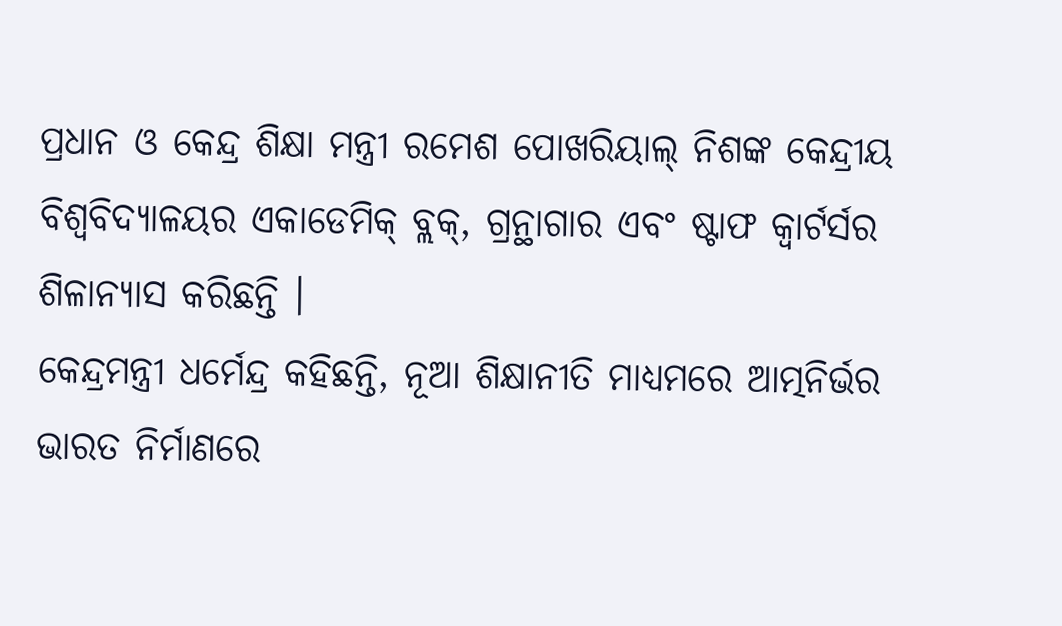ପ୍ରଧାନ ଓ କେନ୍ଦ୍ର ଶିକ୍ଷା ମନ୍ତ୍ରୀ ରମେଶ ପୋଖରିୟାଲ୍ ନିଶଙ୍କ କେନ୍ଦ୍ରୀୟ ବିଶ୍ୱବିଦ୍ୟାଳୟର ଏକାଡେମିକ୍ ବ୍ଲକ୍, ଗ୍ରନ୍ଥାଗାର ଏବଂ ଷ୍ଟାଫ କ୍ୱାର୍ଟର୍ସର ଶିଳାନ୍ୟାସ କରିଛନ୍ତି ।
କେନ୍ଦ୍ରମନ୍ତ୍ରୀ ଧର୍ମେନ୍ଦ୍ର କହିଛନ୍ତି, ନୂଆ ଶିକ୍ଷାନୀତି ମାଧ୍ୟମରେ ଆତ୍ମନିର୍ଭର ଭାରତ ନିର୍ମାଣରେ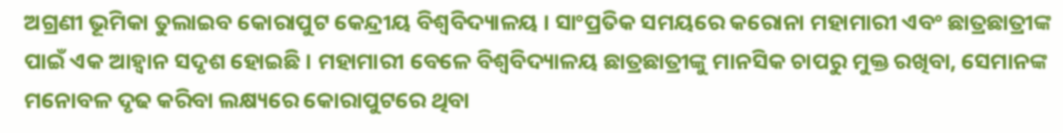ଅଗ୍ରଣୀ ଭୂମିକା ତୁଲାଇବ କୋରାପୁଟ କେନ୍ଦ୍ରୀୟ ବିଶ୍ୱବିଦ୍ୟାଳୟ । ସାଂପ୍ରତିକ ସମୟରେ କରୋନା ମହାମାରୀ ଏବଂ ଛାତ୍ରଛାତ୍ରୀଙ୍କ ପାଇଁ ଏକ ଆହ୍ୱାନ ସଦୃଶ ହୋଇଛି । ମହାମାରୀ ବେଳେ ବିଶ୍ୱବିଦ୍ୟାଳୟ ଛାତ୍ରଛାତ୍ରୀଙ୍କୁ ମାନସିକ ଚାପରୁ ମୁକ୍ତ ରଖିବା, ସେମାନଙ୍କ ମନୋବଳ ଦୃଢ କରିବା ଲକ୍ଷ୍ୟରେ କୋରାପୁଟରେ ଥିବା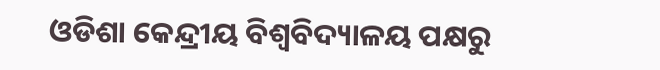ଓଡିଶା କେନ୍ଦ୍ରୀୟ ବିଶ୍ୱବିଦ୍ୟାଳୟ ପକ୍ଷରୁ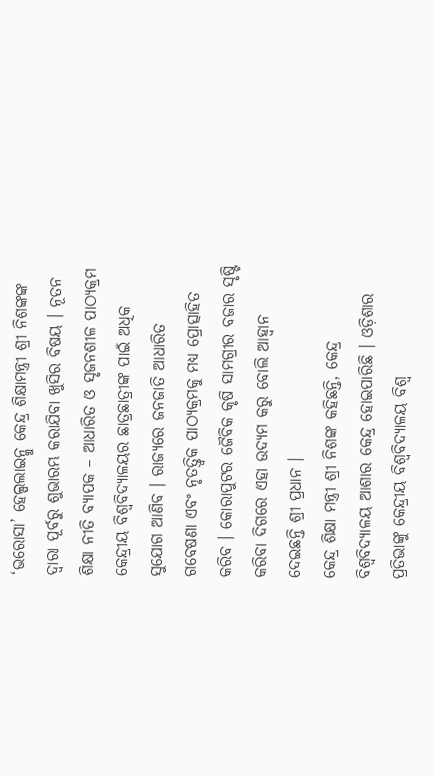‘ଭରୋସା’ ହେଲ୍ପଲାଇନ୍କୁ କେନ୍ଦ୍ର ଶିକ୍ଷାମନ୍ତ୍ରୀ ଶ୍ରୀ ନିଶଙ୍କଙ୍କ ଦ୍ୱାରା ପୂର୍ବରୁ ଶୁଭାରମ୍ଭ କରାଯିବା ଖୁସିର ବିଷୟ । ନୂତନ ଶିକ୍ଷା ନୀତି ବ୍ୟାପକ – ଆଧାରିତ ଓ ସୃଜନଶୀଳ ପାଠ୍ୟକ୍ରମ କେନ୍ଦ୍ରୀୟ ବିଶ୍ୱବିଦ୍ୟାଳୟର ଛାତ୍ରଛାତ୍ରୀଙ୍କ ପାଇଁ ଅଧିକ ସୁଯୋଗ ଆଣିବ । ରାଜ୍ୟରେ ଜନଜାତି ଆଧାରିତ ଗବେଷଣା ଏବଂ ନୃତତ୍ତ୍ୱିକ ପାଠ୍ୟକ୍ରମକୁ ମଧ୍ୟ ପ୍ରୋତ୍ସାହିତ କରିବ । କୋରାପୁଟର ଜୈବିକ କୃଷି ସାମଗ୍ରୀର ବଜାର ସୃଷ୍ଟି କରିବା ଦିଗରେ ଏହା ଉଦ୍ୟମ କରୁ ବୋଲି ଆହ୍ୱାନ ଦେଇଛନ୍ତି ଶ୍ରୀ ପ୍ରଧାନ ।
କେନ୍ଦ୍ର ଶିକ୍ଷା ମନ୍ତ୍ରୀ ଶ୍ରୀ ନିଶଙ୍କ କହିଛନ୍ତି, କେନ୍ଦ୍ର ବିଶ୍ୱବିଦ୍ୟାଳୟ ଆଶାର କେନ୍ଦ୍ର ହୋଇପାରିଛି । ଓଡ଼ିଶାର ପ୍ରତିଭାଙ୍କୁ କେନ୍ଦ୍ରୀୟ ବିଶ୍ୱବିଦ୍ୟାଳୟ ବିଶ୍ୱ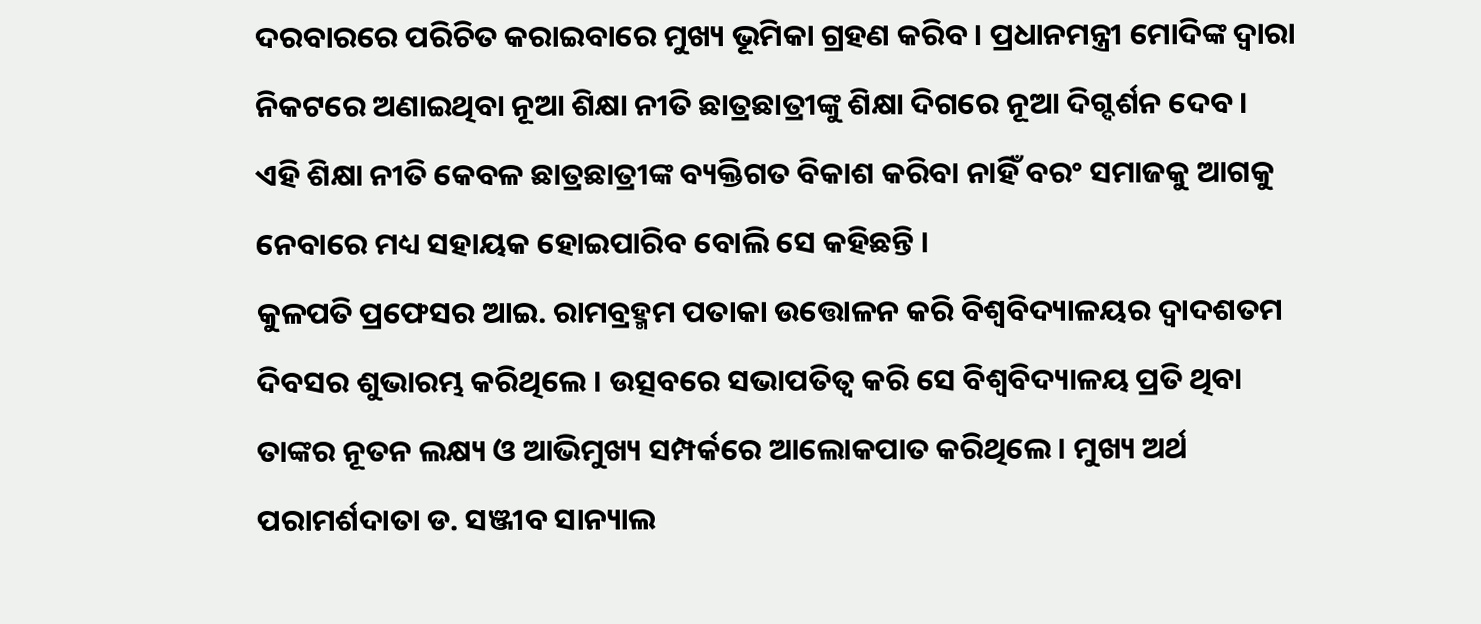ଦରବାରରେ ପରିଚିତ କରାଇବାରେ ମୁଖ୍ୟ ଭୂମିକା ଗ୍ରହଣ କରିବ । ପ୍ରଧାନମନ୍ତ୍ରୀ ମୋଦିଙ୍କ ଦ୍ୱାରା ନିକଟରେ ଅଣାଇଥିବା ନୂଆ ଶିକ୍ଷା ନୀତି ଛାତ୍ରଛାତ୍ରୀଙ୍କୁ ଶିକ୍ଷା ଦିଗରେ ନୂଆ ଦିଗ୍ଦର୍ଶନ ଦେବ । ଏହି ଶିକ୍ଷା ନୀତି କେବଳ ଛାତ୍ରଛାତ୍ରୀଙ୍କ ବ୍ୟକ୍ତିଗତ ବିକାଶ କରିବା ନାହିଁ ବରଂ ସମାଜକୁ ଆଗକୁ ନେବାରେ ମଧ୍ୟ ସହାୟକ ହୋଇପାରିବ ବୋଲି ସେ କହିଛନ୍ତି ।
କୁଳପତି ପ୍ରଫେସର ଆଇ. ରାମବ୍ରହ୍ମମ ପତାକା ଉତ୍ତୋଳନ କରି ବିଶ୍ୱବିଦ୍ୟାଳୟର ଦ୍ୱାଦଶତମ ଦିବସର ଶୁଭାରମ୍ଭ କରିଥିଲେ । ଉତ୍ସବରେ ସଭାପତିତ୍ୱ କରି ସେ ବିଶ୍ୱବିଦ୍ୟାଳୟ ପ୍ରତି ଥିବା ତାଙ୍କର ନୂତନ ଲକ୍ଷ୍ୟ ଓ ଆଭିମୁଖ୍ୟ ସମ୍ପର୍କରେ ଆଲୋକପାତ କରିଥିଲେ । ମୁଖ୍ୟ ଅର୍ଥ ପରାମର୍ଶଦାତା ଡ. ସଞ୍ଜୀବ ସାନ୍ୟାଲ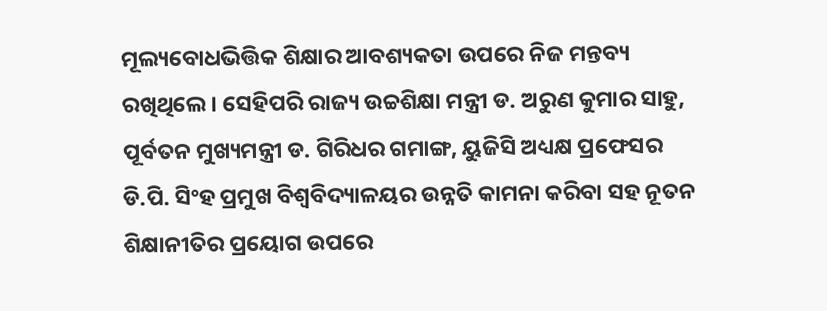ମୂଲ୍ୟବୋଧଭିତ୍ତିକ ଶିକ୍ଷାର ଆବଶ୍ୟକତା ଉପରେ ନିଜ ମନ୍ତବ୍ୟ ରଖିଥିଲେ । ସେହିପରି ରାଜ୍ୟ ଉଚ୍ଚଶିକ୍ଷା ମନ୍ତ୍ରୀ ଡ. ଅରୁଣ କୁମାର ସାହୁ, ପୂର୍ବତନ ମୁଖ୍ୟମନ୍ତ୍ରୀ ଡ. ଗିରିଧର ଗମାଙ୍ଗ, ୟୁଜିସି ଅଧ୍ୟକ୍ଷ ପ୍ରଫେସର ଡି.ପି. ସିଂହ ପ୍ରମୁଖ ବିଶ୍ୱବିଦ୍ୟାଳୟର ଉନ୍ନତି କାମନା କରିବା ସହ ନୂତନ ଶିକ୍ଷାନୀତିର ପ୍ରୟୋଗ ଉପରେ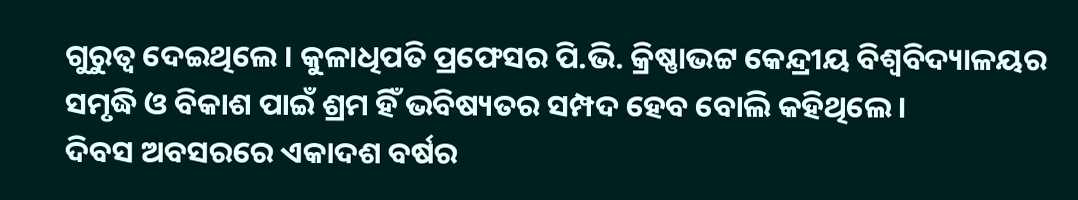ଗୁରୁତ୍ୱ ଦେଇଥିଲେ । କୁଳାଧିପତି ପ୍ରଫେସର ପି.ଭି. କ୍ରିଷ୍ଣାଭଟ୍ଟ କେନ୍ଦ୍ରୀୟ ବିଶ୍ୱବିଦ୍ୟାଳୟର ସମୃଦ୍ଧି ଓ ବିକାଶ ପାଇଁ ଶ୍ରମ ହିଁ ଭବିଷ୍ୟତର ସମ୍ପଦ ହେବ ବୋଲି କହିଥିଲେ ।
ଦିବସ ଅବସରରେ ଏକାଦଶ ବର୍ଷର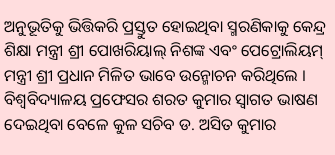ଅନୁଭୂତିକୁ ଭିତ୍ତିକରି ପ୍ରସ୍ତୁତ ହୋଇଥିବା ସ୍ମରଣିକାକୁ କେନ୍ଦ୍ର ଶିକ୍ଷା ମନ୍ତ୍ରୀ ଶ୍ରୀ ପୋଖରିୟାଲ୍ ନିଶଙ୍କ ଏବଂ ପେଟ୍ରୋଲିୟମ୍ ମନ୍ତ୍ରୀ ଶ୍ରୀ ପ୍ରଧାନ ମିଳିତ ଭାବେ ଉନ୍ମୋଚନ କରିଥିଲେ । ବିଶ୍ୱବିଦ୍ୟାଳୟ ପ୍ରଫେସର ଶରତ କୁମାର ସ୍ୱାଗତ ଭାଷଣ ଦେଇଥିବା ବେଳେ କୁଳ ସଚିବ ଡ. ଅସିତ କୁମାର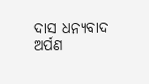ଦାସ ଧନ୍ୟବାଦ ଅର୍ପଣ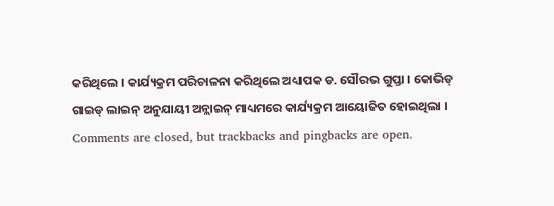କରିଥିଲେ । କାର୍ଯ୍ୟକ୍ରମ ପରିଚାଳନା କରିଥିଲେ ଅଧ୍ୟାପକ ଡ. ସୌରଭ ଗୁପ୍ତା । କୋଭିଡ୍ ଗାଇଡ୍ ଲାଇନ୍ ଅନୁଯାୟୀ ଅନ୍ଲାଇନ୍ ମାଧ୍ୟମରେ କାର୍ଯ୍ୟକ୍ରମ ଆୟୋଜିତ ହୋଇଥିଲା ।
Comments are closed, but trackbacks and pingbacks are open.